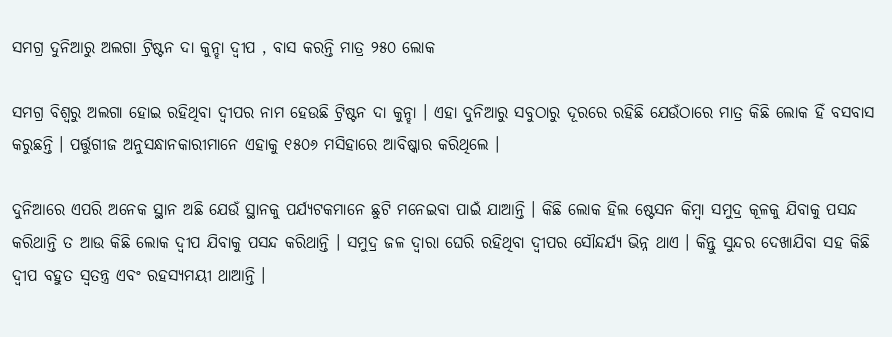ସମଗ୍ର ଦୁନିଆରୁ ଅଲଗା ଟ୍ରିଷ୍ଟନ ଦା କୁନ୍ହା ଦ୍ୱୀପ , ବାସ କରନ୍ତି ମାତ୍ର ୨୫୦ ଲୋକ

ସମଗ୍ର ବିଶ୍ୱରୁ ଅଲଗା ହୋଇ ରହିଥିବା ଦ୍ୱୀପର ନାମ ହେଉଛି ଟ୍ରିଷ୍ଟନ ଦା କୁନ୍ହା । ଏହା ଦୁନିଆରୁ ସବୁଠାରୁ ଦୂରରେ ରହିଛି ଯେଉଁଠାରେ ମାତ୍ର କିଛି ଲୋକ ହିଁ ବସବାସ କରୁଛନ୍ତି । ପର୍ତ୍ତୁଗୀଜ ଅନୁସନ୍ଧାନକାରୀମାନେ ଏହାକୁ ୧୫୦୬ ମସିହାରେ ଆବିଷ୍କାର କରିଥିଲେ ।

ଦୁନିଆରେ ଏପରି ଅନେକ ସ୍ଥାନ ଅଛି ଯେଉଁ ସ୍ଥାନକୁ ପର୍ଯ୍ୟଟକମାନେ ଛୁଟି ମନେଇବା ପାଇଁ ଯାଆନ୍ତି । କିଛି ଲୋକ ହିଲ ଷ୍ଟେସନ କିମ୍ବା ସମୁଦ୍ର କୂଳକୁ ଯିବାକୁ ପସନ୍ଦ କରିଥାନ୍ତି ତ ଆଉ କିଛି ଲୋକ ଦ୍ୱୀପ ଯିବାକୁ ପସନ୍ଦ କରିଥାନ୍ତି । ସମୁଦ୍ର ଜଳ ଦ୍ୱାରା ଘେରି ରହିଥିବା ଦ୍ୱୀପର ସୌନ୍ଦର୍ଯ୍ୟ ଭିନ୍ନ ଥାଏ । କିନ୍ତୁ ସୁନ୍ଦର ଦେଖାଯିବା ସହ କିଛି ଦ୍ୱୀପ ବହୁତ ସ୍ୱତନ୍ତ୍ର ଏବଂ ରହସ୍ୟମୟୀ ଥାଆନ୍ତି ।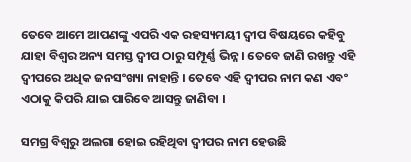ତେବେ ଆମେ ଆପଣଙ୍କୁ ଏପରି ଏକ ରହସ୍ୟମୟୀ ଦ୍ୱୀପ ବିଷୟରେ କହିବୁ ଯାହା ବିଶ୍ୱର ଅନ୍ୟ ସମସ୍ତ ଦ୍ୱୀପ ଠାରୁ ସମ୍ପୂର୍ଣ୍ଣ ଭିନ୍ନ । ତେବେ ଜାଣି ରଖନ୍ତୁ ଏହି ଦ୍ୱୀପରେ ଅଧିକ ଜନସଂଖ୍ୟା ନାହାନ୍ତି । ତେବେ ଏହି ଦ୍ୱୀପର ନାମ କଣ ଏବଂ ଏଠାକୁ କିପରି ଯାଇ ପାରିବେ ଆସନ୍ତୁ ଜାଣିବା ।

ସମଗ୍ର ବିଶ୍ୱରୁ ଅଲଗା ହୋଇ ରହିଥିବା ଦ୍ୱୀପର ନାମ ହେଉଛି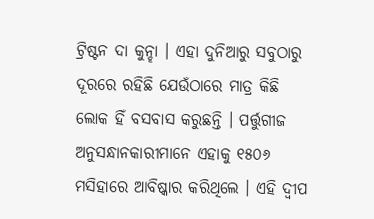ଟ୍ରିଷ୍ଟନ ଦା କୁନ୍ହା । ଏହା ଦୁନିଆରୁ ସବୁଠାରୁ ଦୂରରେ ରହିଛି ଯେଉଁଠାରେ ମାତ୍ର କିଛି ଲୋକ ହିଁ ବସବାସ କରୁଛନ୍ତି । ପର୍ତ୍ତୁଗୀଜ ଅନୁସନ୍ଧାନକାରୀମାନେ ଏହାକୁ ୧୫୦୬ ମସିହାରେ ଆବିଷ୍କାର କରିଥିଲେ । ଏହି ଦ୍ୱୀପ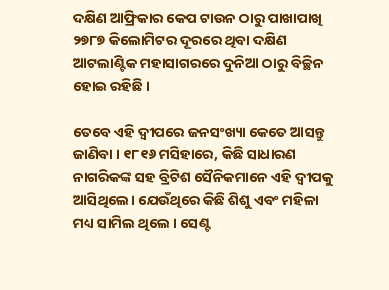ଦକ୍ଷିଣ ଆଫ୍ରିକାର କେପ ଟାଉନ ଠାରୁ ପାଖାପାଖି ୨୭୮୭ କିଲୋମିଟର ଦୂରରେ ଥିବା ଦକ୍ଷିଣ ଆଟଲାଣ୍ଟିକ ମହାସାଗରରେ ଦୁନିଆ ଠାରୁ ବିଚ୍ଛିନ ହୋଇ ରହିଛି ।

ତେବେ ଏହି ଦ୍ୱୀପରେ ଜନସଂଖ୍ୟା କେତେ ଆସନ୍ତୁ ଜାଣିବା । ୧୮୧୬ ମସିହାରେ, କିଛି ସାଧାରଣ ନାଗରିକଙ୍କ ସହ ବ୍ରିଟିଶ ସୈନିକମାନେ ଏହି ଦ୍ୱୀପକୁ ଆସିଥିଲେ। ଯେଉଁଥିରେ କିଛି ଶିଶୁ ଏବଂ ମହିଳା ମଧ୍ୟ ସାମିଲ ଥିଲେ । ସେଣ୍ଟ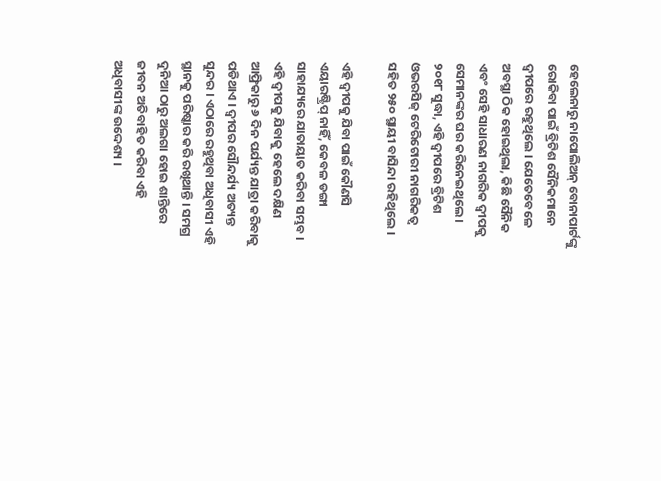ହେଲେନାରୁ ନାପୋଲିଅନ୍ ବୋନାପାର୍ଟଙ୍କୁ ରୋକିବା ପାଇଁ ବ୍ରିଟିଶ ସୈନିକମାନେ ଦ୍ୱୀପରେ ରହୁଥିଲେ । ଯେତେବେଳେ ଅବସ୍ଥା ଠିକ ହୋଇଥିଲା, କିଛି ସୈନିକ ଏବଂ ସେହି ସାଧାରଣ ନାଗରିକ ଦ୍ୱୀପକୁ ସେମାନଙ୍କର ଘର କରିନେଇଥିଲେ । ୨୦୧୮ ସୁଦ୍ଧା, ଏହି ଦ୍ୱୀପରେ ବ୍ରିଟିଶ ଓଭରସିଜ୍ ଟେରିଟୋରୀ ନାଗରିକତ୍ୱ ସହିତ ୨୫୦ ସ୍ଥାୟୀ ବାସିନ୍ଦା ରହିଥିଲେ ।

ଏହି ଦ୍ୱୀପକୁ ଯିବା ପାଇଁ କୌଣସି ଏୟାରଷ୍ଟ୍ରିପ୍ ନାହିଁ, କେବଳ ଡଙ୍ଗା ସାହାଯ୍ୟରେ ଯାତାୟାତ କରିବା ସମ୍ଭବ । ଏହି ଦ୍ୱୀପକୁ ଯିବାକୁ ହେଲେ ଦକ୍ଷିଣ ଆଫ୍ରିକାରୁ ୬ ଦିନ ପର୍ଯ୍ୟନ୍ତ ଯାତ୍ରା କରିବାକୁ ପଡିଥାଏ । ଦ୍ୱୀପର ସୌନ୍ଦର୍ଯ୍ୟ ଅତ୍ୟନ୍ତ ସୁନ୍ଦର । ଏଠାରେ ରହୁଥିବା ଅଧିବାସୀ ଏହି ସ୍ଥାନକୁ ପରିଷ୍କାର କରି ରଖିଥାନ୍ତି । ସମଗ୍ର ଦୁନିଆ ଠାରୁ ଅଲଗା ହୋଇ ଶାନ୍ତିରେ ଜୀବନ ଅତିବାହିତ କରିବା ଏହି ଅଧିବାସୀଙ୍କ ଉଦ୍ଦେଶ୍ୟ ।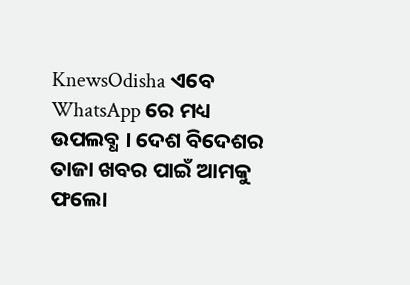KnewsOdisha ଏବେ WhatsApp ରେ ମଧ୍ୟ ଉପଲବ୍ଧ । ଦେଶ ବିଦେଶର ତାଜା ଖବର ପାଇଁ ଆମକୁ ଫଲୋ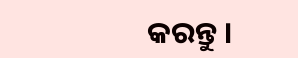କରନ୍ତୁ ।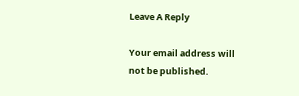Leave A Reply

Your email address will not be published.